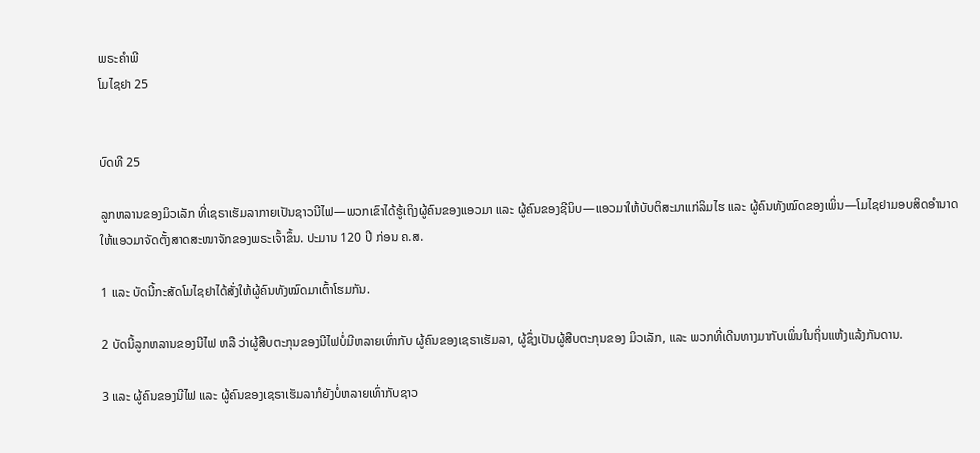ພຣະຄຳພີ
ໂມໄຊຢາ 25


ບົດທີ 25

ລູກຫລານຂອງມິວເລັກ ທີ່ເຊຣາເຮັມລາກາຍເປັນຊາວນີໄຟ—ພວກເຂົາໄດ້ຮູ້ເຖິງຜູ້ຄົນຂອງແອວມາ ແລະ ຜູ້ຄົນຂອງຊີນິບ—ແອວມາໃຫ້ບັບຕິສະມາແກ່ລິມໄຮ ແລະ ຜູ້ຄົນທັງໝົດຂອງເພິ່ນ—ໂມໄຊຢາມອບສິດອຳນາດໃຫ້ແອວມາຈັດຕັ້ງສາດສະໜາຈັກຂອງພຣະເຈົ້າຂຶ້ນ. ປະມານ 120 ປີ ກ່ອນ ຄ.ສ.

1 ແລະ ບັດນີ້ກະສັດໂມໄຊຢາໄດ້ສັ່ງໃຫ້ຜູ້ຄົນທັງໝົດມາເຕົ້າໂຮມກັນ.

2 ບັດນີ້ລູກຫລານຂອງນີໄຟ ຫລື ວ່າຜູ້ສືບຕະກຸນຂອງນີໄຟບໍ່ມີຫລາຍເທົ່າກັບ ຜູ້ຄົນຂອງເຊຣາເຮັມລາ, ຜູ້ຊຶ່ງເປັນຜູ້ສືບຕະກຸນຂອງ ມິວເລັກ, ແລະ ພວກທີ່ເດີນທາງມາກັບເພິ່ນໃນຖິ່ນແຫ້ງແລ້ງກັນດານ.

3 ແລະ ຜູ້ຄົນຂອງນີໄຟ ແລະ ຜູ້ຄົນຂອງເຊຣາເຮັມລາກໍຍັງບໍ່ຫລາຍເທົ່າກັບຊາວ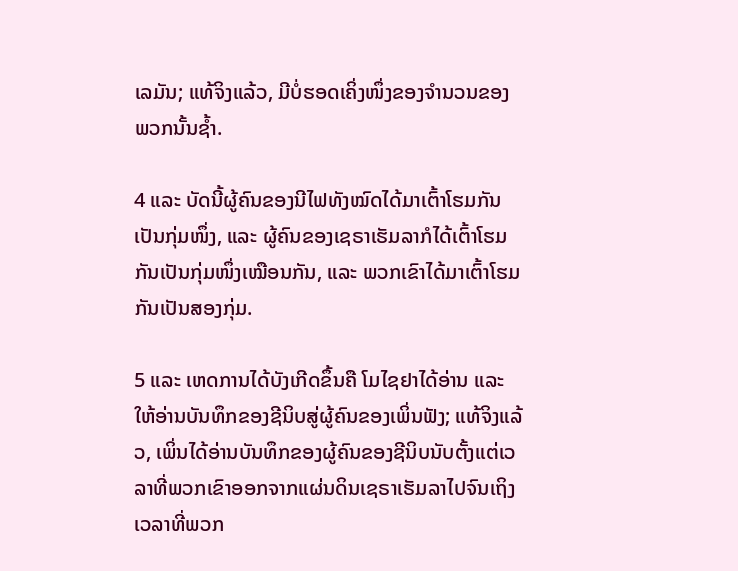ເລມັນ; ແທ້ຈິງແລ້ວ, ມີບໍ່ຮອດເຄິ່ງໜຶ່ງຂອງຈຳນວນຂອງພວກນັ້ນຊ້ຳ.

4 ແລະ ບັດນີ້ຜູ້ຄົນຂອງນີໄຟທັງໝົດໄດ້ມາເຕົ້າໂຮມກັນເປັນກຸ່ມໜຶ່ງ, ແລະ ຜູ້ຄົນຂອງເຊຣາເຮັມລາກໍໄດ້ເຕົ້າໂຮມກັນເປັນກຸ່ມໜຶ່ງເໝືອນກັນ, ແລະ ພວກເຂົາໄດ້ມາເຕົ້າໂຮມກັນເປັນສອງກຸ່ມ.

5 ແລະ ເຫດການໄດ້ບັງເກີດຂຶ້ນຄື ໂມໄຊຢາໄດ້ອ່ານ ແລະ ໃຫ້ອ່ານບັນທຶກຂອງຊີນິບສູ່ຜູ້ຄົນຂອງເພິ່ນຟັງ; ແທ້ຈິງແລ້ວ, ເພິ່ນໄດ້ອ່ານບັນທຶກຂອງຜູ້ຄົນຂອງຊີນິບນັບຕັ້ງແຕ່ເວລາທີ່ພວກເຂົາອອກຈາກແຜ່ນດິນເຊຣາເຮັມລາໄປຈົນເຖິງເວລາທີ່ພວກ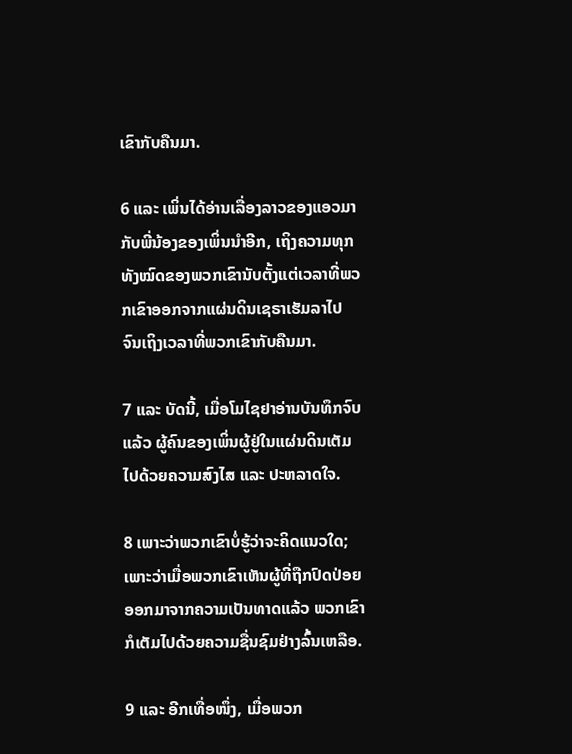ເຂົາກັບຄືນມາ.

6 ແລະ ເພິ່ນໄດ້ອ່ານເລື່ອງລາວຂອງແອວມາກັບພີ່ນ້ອງຂອງເພິ່ນນຳອີກ, ເຖິງຄວາມທຸກທັງໝົດຂອງພວກເຂົານັບຕັ້ງແຕ່ເວລາທີ່ພວກເຂົາອອກຈາກແຜ່ນດິນເຊຣາເຮັມລາໄປ ຈົນເຖິງເວລາທີ່ພວກເຂົາກັບຄືນມາ.

7 ແລະ ບັດນີ້, ເມື່ອໂມໄຊຢາອ່ານບັນທຶກຈົບແລ້ວ ຜູ້ຄົນຂອງເພິ່ນຜູ້ຢູ່ໃນແຜ່ນດິນເຕັມໄປດ້ວຍຄວາມສົງໄສ ແລະ ປະຫລາດໃຈ.

8 ເພາະວ່າພວກເຂົາບໍ່ຮູ້ວ່າຈະຄິດແນວໃດ; ເພາະວ່າເມື່ອພວກເຂົາເຫັນຜູ້ທີ່ຖືກປົດປ່ອຍ ອອກມາຈາກຄວາມເປັນທາດແລ້ວ ພວກເຂົາກໍເຕັມໄປດ້ວຍຄວາມຊື່ນຊົມຢ່າງລົ້ນເຫລືອ.

9 ແລະ ອີກເທື່ອໜຶ່ງ, ເມື່ອພວກ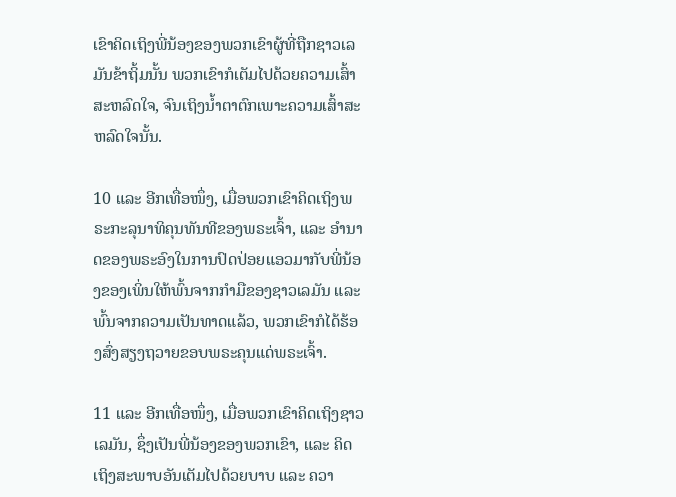ເຂົາຄິດເຖິງພີ່ນ້ອງຂອງພວກເຂົາຜູ້ທີ່ຖືກຊາວເລມັນຂ້າຖິ້ມນັ້ນ ພວກເຂົາກໍເຕັມໄປດ້ວຍຄວາມເສົ້າສະຫລົດໃຈ, ຈົນເຖິງນ້ຳຕາຕົກເພາະຄວາມເສົ້າສະຫລົດໃຈນັ້ນ.

10 ແລະ ອີກເທື່ອໜຶ່ງ, ເມື່ອພວກເຂົາຄິດເຖິງພຣະກະລຸນາທິຄຸນທັນທີຂອງພຣະເຈົ້າ, ແລະ ອຳນາດຂອງພຣະອົງໃນການປົດປ່ອຍແອວມາກັບພີ່ນ້ອງຂອງເພິ່ນໃຫ້ພົ້ນຈາກກຳມືຂອງຊາວເລມັນ ແລະ ພົ້ນຈາກຄວາມເປັນທາດແລ້ວ, ພວກເຂົາກໍໄດ້ຮ້ອງສົ່ງສຽງຖວາຍຂອບພຣະຄຸນແດ່ພຣະເຈົ້າ.

11 ແລະ ອີກເທື່ອໜຶ່ງ, ເມື່ອພວກເຂົາຄິດເຖິງຊາວເລມັນ, ຊຶ່ງເປັນພີ່ນ້ອງຂອງພວກເຂົາ, ແລະ ຄິດເຖິງສະພາບອັນເຕັມໄປດ້ວຍບາບ ແລະ ຄວາ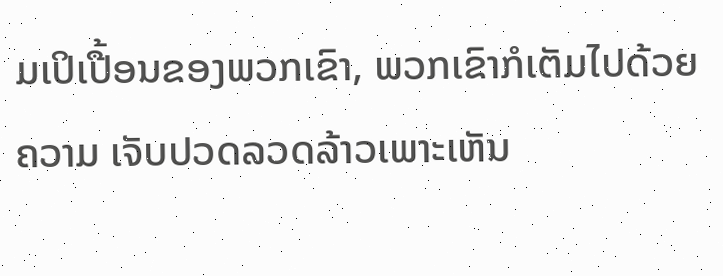ມເປິເປື້ອນຂອງພວກເຂົາ, ພວກເຂົາກໍເຕັມໄປດ້ວຍຄວາມ ເຈັບປວດລວດລ້າວເພາະເຫັນ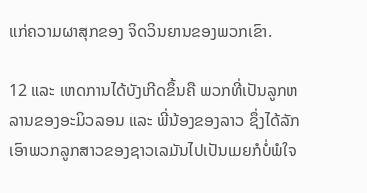ແກ່ຄວາມຜາສຸກຂອງ ຈິດວິນຍານຂອງພວກເຂົາ.

12 ແລະ ເຫດການໄດ້ບັງເກີດຂຶ້ນຄື ພວກທີ່ເປັນລູກຫລານຂອງອະມິວລອນ ແລະ ພີ່ນ້ອງຂອງລາວ ຊຶ່ງໄດ້ລັກເອົາພວກລູກສາວຂອງຊາວເລມັນໄປເປັນເມຍກໍບໍ່ພໍໃຈ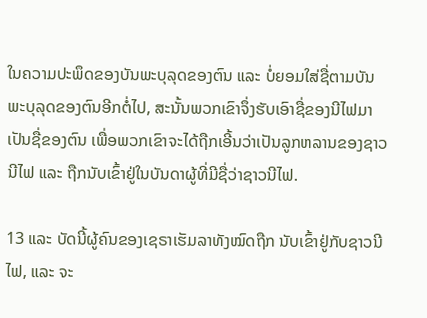ໃນຄວາມປະພຶດຂອງບັນພະບຸລຸດຂອງຕົນ ແລະ ບໍ່ຍອມໃສ່ຊື່ຕາມບັນພະບຸລຸດຂອງຕົນອີກຕໍ່ໄປ, ສະນັ້ນພວກເຂົາຈຶ່ງຮັບເອົາຊື່ຂອງນີໄຟມາເປັນຊື່ຂອງຕົນ ເພື່ອພວກເຂົາຈະໄດ້ຖືກເອີ້ນວ່າເປັນລູກຫລານຂອງຊາວນີໄຟ ແລະ ຖືກນັບເຂົ້າຢູ່ໃນບັນດາຜູ້ທີ່ມີຊື່ວ່າຊາວນີໄຟ.

13 ແລະ ບັດນີ້ຜູ້ຄົນຂອງເຊຣາເຮັມລາທັງໝົດຖືກ ນັບເຂົ້າຢູ່ກັບຊາວນີໄຟ, ແລະ ຈະ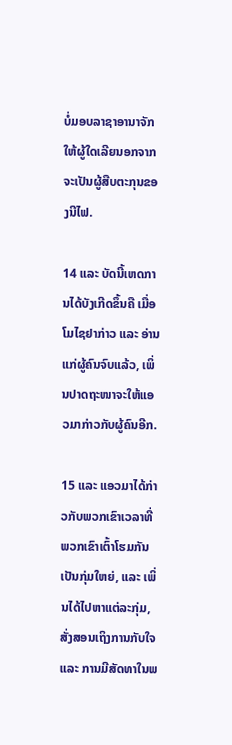ບໍ່ມອບລາຊາອານາຈັກ ໃຫ້ຜູ້ໃດເລີຍນອກຈາກຈະເປັນຜູ້ສືບຕະກຸນຂອງນີໄຟ.

14 ແລະ ບັດນີ້ເຫດການໄດ້ບັງເກີດຂຶ້ນຄື ເມື່ອໂມໄຊຢາກ່າວ ແລະ ອ່ານແກ່ຜູ້ຄົນຈົບແລ້ວ, ເພິ່ນປາດຖະໜາຈະໃຫ້ແອວມາກ່າວກັບຜູ້ຄົນອີກ.

15 ແລະ ແອວມາໄດ້ກ່າວກັບພວກເຂົາເວລາທີ່ພວກເຂົາເຕົ້າໂຮມກັນເປັນກຸ່ມໃຫຍ່, ແລະ ເພິ່ນໄດ້ໄປຫາແຕ່ລະກຸ່ມ, ສັ່ງສອນເຖິງການກັບໃຈ ແລະ ການມີສັດທາໃນພ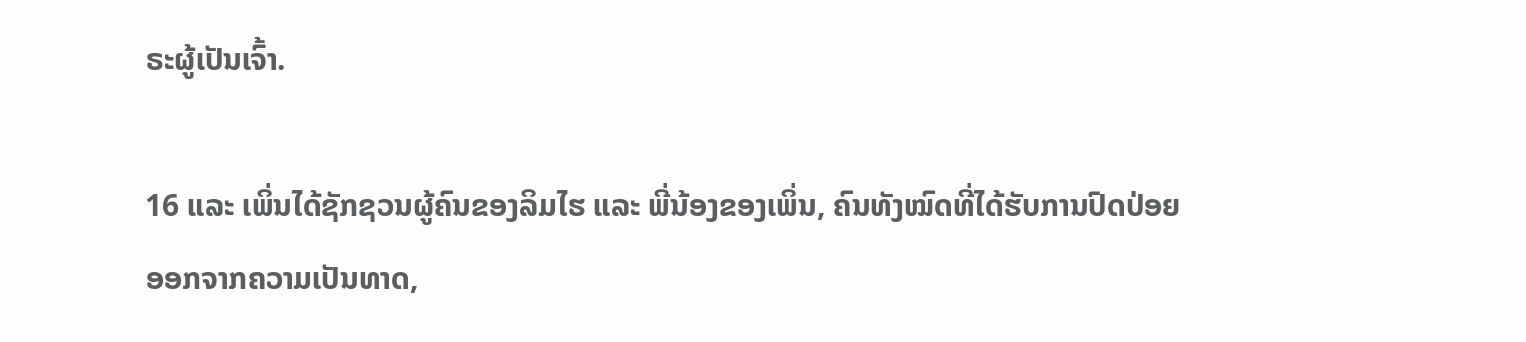ຣະຜູ້ເປັນເຈົ້າ.

16 ແລະ ເພິ່ນໄດ້ຊັກຊວນຜູ້ຄົນຂອງລິມໄຮ ແລະ ພີ່ນ້ອງຂອງເພິ່ນ, ຄົນທັງໝົດທີ່ໄດ້ຮັບການປົດປ່ອຍອອກຈາກຄວາມເປັນທາດ,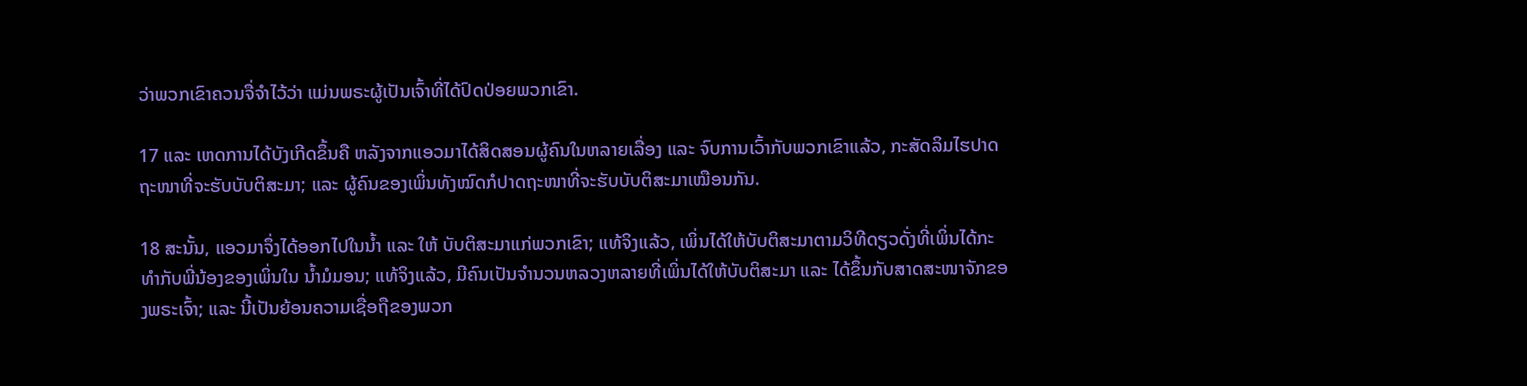ວ່າພວກເຂົາຄວນຈື່ຈຳໄວ້ວ່າ ແມ່ນພຣະຜູ້ເປັນເຈົ້າທີ່ໄດ້ປົດປ່ອຍພວກເຂົາ.

17 ແລະ ເຫດການໄດ້ບັງເກີດຂຶ້ນຄື ຫລັງຈາກແອວມາໄດ້ສິດສອນຜູ້ຄົນໃນຫລາຍເລື່ອງ ແລະ ຈົບການເວົ້າກັບພວກເຂົາແລ້ວ, ກະສັດລິມໄຮປາດຖະໜາທີ່ຈະຮັບບັບຕິສະມາ; ແລະ ຜູ້ຄົນຂອງເພິ່ນທັງໝົດກໍປາດຖະໜາທີ່ຈະຮັບບັບຕິສະມາເໝືອນກັນ.

18 ສະນັ້ນ, ແອວມາຈຶ່ງໄດ້ອອກໄປໃນນ້ຳ ແລະ ໃຫ້ ບັບຕິສະມາແກ່ພວກເຂົາ; ແທ້ຈິງແລ້ວ, ເພິ່ນໄດ້ໃຫ້ບັບຕິສະມາຕາມວິທີດຽວດັ່ງທີ່ເພິ່ນໄດ້ກະທຳກັບພີ່ນ້ອງຂອງເພິ່ນໃນ ນ້ຳມໍມອນ; ແທ້ຈິງແລ້ວ, ມີຄົນເປັນຈຳນວນຫລວງຫລາຍທີ່ເພິ່ນໄດ້ໃຫ້ບັບຕິສະມາ ແລະ ໄດ້ຂຶ້ນກັບສາດສະໜາຈັກຂອງພຣະເຈົ້າ; ແລະ ນີ້ເປັນຍ້ອນຄວາມເຊື່ອຖືຂອງພວກ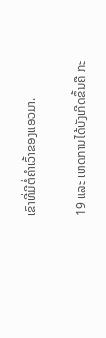ເຂົາທີ່ມີຕໍ່ຄຳເວົ້າຂອງແອວມາ.

19 ແລະ ເຫດການໄດ້ບັງເກີດຂຶ້ນຄື ກະ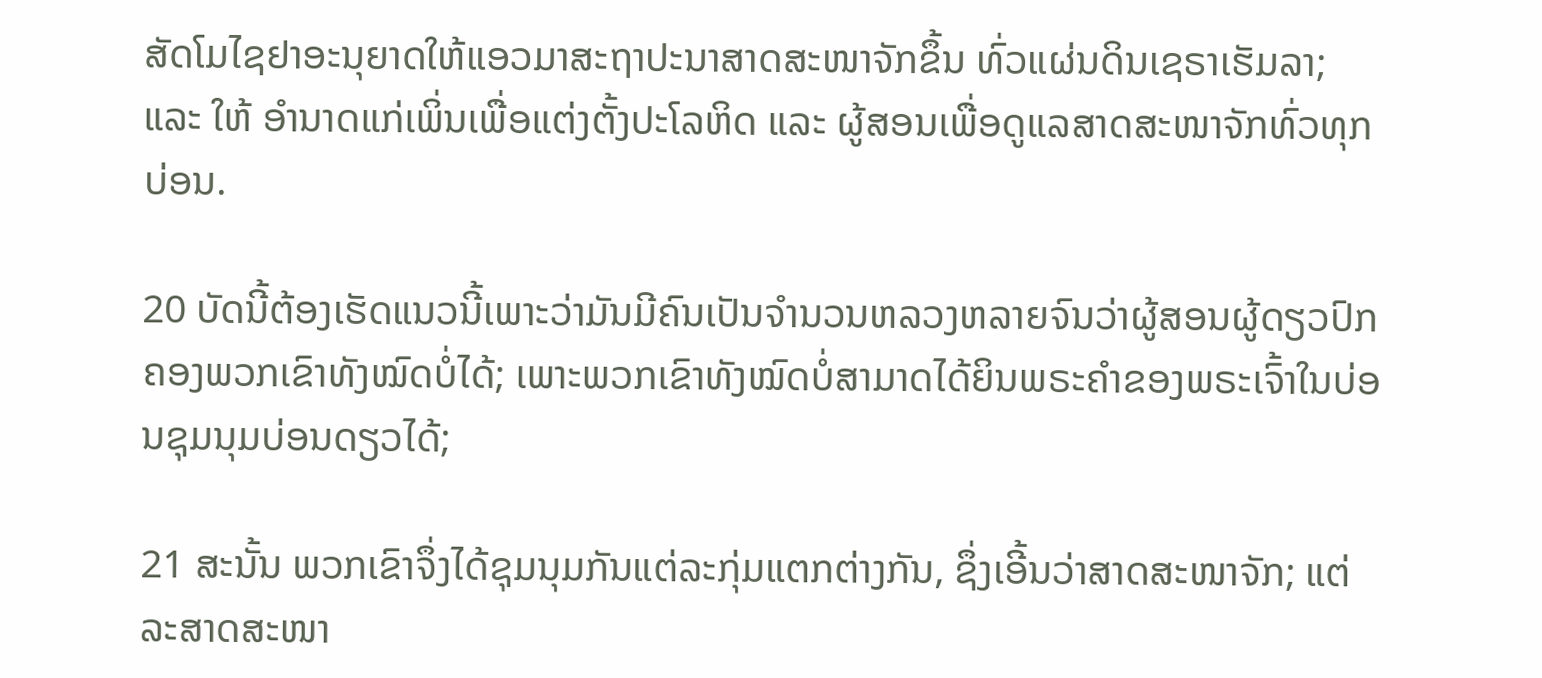ສັດໂມໄຊຢາອະນຸຍາດໃຫ້ແອວມາສະຖາປະນາສາດສະໜາຈັກຂຶ້ນ ທົ່ວແຜ່ນດິນເຊຣາເຮັມລາ; ແລະ ໃຫ້ ອຳນາດແກ່ເພິ່ນເພື່ອແຕ່ງຕັ້ງປະໂລຫິດ ແລະ ຜູ້ສອນເພື່ອດູແລສາດສະໜາຈັກທົ່ວທຸກບ່ອນ.

20 ບັດນີ້ຕ້ອງເຮັດແນວນີ້ເພາະວ່າມັນມີຄົນເປັນຈຳນວນຫລວງຫລາຍຈົນວ່າຜູ້ສອນຜູ້ດຽວປົກຄອງພວກເຂົາທັງໝົດບໍ່ໄດ້; ເພາະພວກເຂົາທັງໝົດບໍ່ສາມາດໄດ້ຍິນພຣະຄຳຂອງພຣະເຈົ້າໃນບ່ອນຊຸມນຸມບ່ອນດຽວໄດ້;

21 ສະນັ້ນ ພວກເຂົາຈຶ່ງໄດ້ຊຸມນຸມກັນແຕ່ລະກຸ່ມແຕກຕ່າງກັນ, ຊຶ່ງເອີ້ນວ່າສາດສະໜາຈັກ; ແຕ່ລະສາດສະໜາ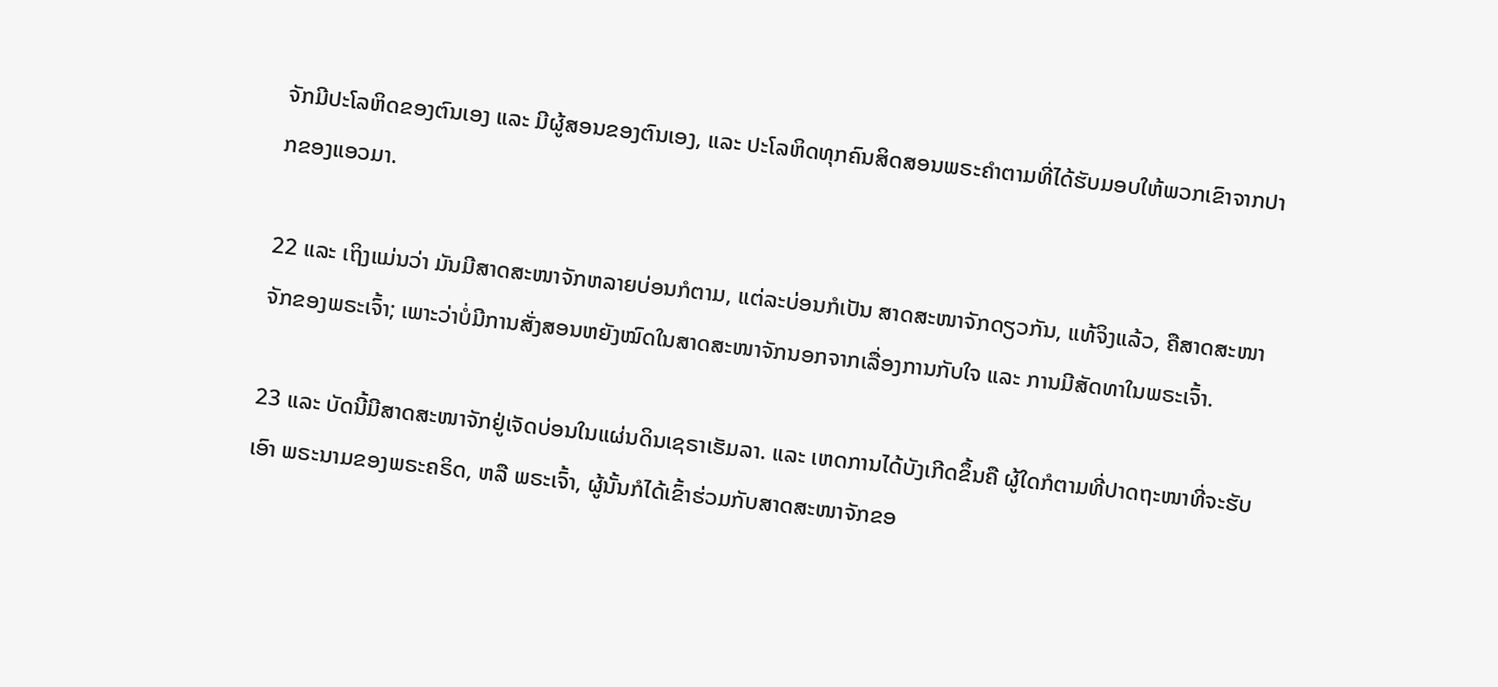ຈັກມີປະໂລຫິດຂອງຕົນເອງ ແລະ ມີຜູ້ສອນຂອງຕົນເອງ, ແລະ ປະໂລຫິດທຸກຄົນສິດສອນພຣະຄຳຕາມທີ່ໄດ້ຮັບມອບໃຫ້ພວກເຂົາຈາກປາກຂອງແອວມາ.

22 ແລະ ເຖິງແມ່ນວ່າ ມັນມີສາດສະໜາຈັກຫລາຍບ່ອນກໍຕາມ, ແຕ່ລະບ່ອນກໍເປັນ ສາດສະໜາຈັກດຽວກັນ, ແທ້ຈິງແລ້ວ, ຄືສາດສະໜາຈັກຂອງພຣະເຈົ້າ; ເພາະວ່າບໍ່ມີການສັ່ງສອນຫຍັງໝົດໃນສາດສະໜາຈັກນອກຈາກເລື່ອງການກັບໃຈ ແລະ ການມີສັດທາໃນພຣະເຈົ້າ.

23 ແລະ ບັດນີ້ມີສາດສະໜາຈັກຢູ່ເຈັດບ່ອນໃນແຜ່ນດິນເຊຣາເຮັມລາ. ແລະ ເຫດການໄດ້ບັງເກີດຂຶ້ນຄື ຜູ້ໃດກໍຕາມທີ່ປາດຖະໜາທີ່ຈະຮັບເອົາ ພຣະນາມຂອງພຣະຄຣິດ, ຫລື ພຣະເຈົ້າ, ຜູ້ນັ້ນກໍໄດ້ເຂົ້າຮ່ວມກັບສາດສະໜາຈັກຂອ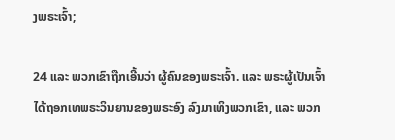ງພຣະເຈົ້າ;

24 ແລະ ພວກເຂົາຖືກເອີ້ນວ່າ ຜູ້ຄົນຂອງພຣະເຈົ້າ. ແລະ ພຣະຜູ້ເປັນເຈົ້າໄດ້ຖອກເທພຣະວິນຍານຂອງພຣະອົງ ລົງມາເທິງພວກເຂົາ, ແລະ ພວກ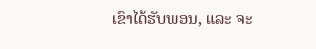ເຂົາໄດ້ຮັບພອນ, ແລະ ຈະ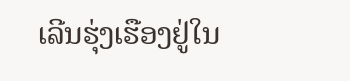ເລີນຮຸ່ງເຮືອງຢູ່ໃນ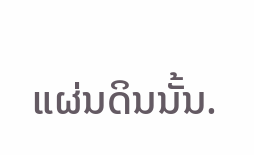ແຜ່ນດິນນັ້ນ.